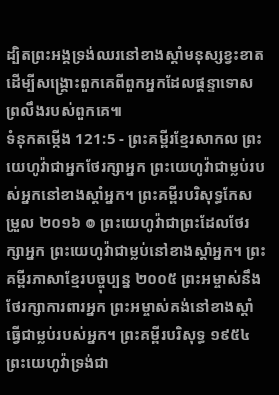ដ្បិតព្រះអង្គទ្រង់ឈរនៅខាងស្ដាំមនុស្សខ្វះខាត ដើម្បីសង្គ្រោះពួកគេពីពួកអ្នកដែលផ្ដន្ទាទោសព្រលឹងរបស់ពួកគេ៕
ទំនុកតម្កើង 121:5 - ព្រះគម្ពីរខ្មែរសាកល ព្រះយេហូវ៉ាជាអ្នកថែរក្សាអ្នក ព្រះយេហូវ៉ាជាម្លប់របស់អ្នកនៅខាងស្ដាំអ្នក។ ព្រះគម្ពីរបរិសុទ្ធកែសម្រួល ២០១៦ ៙ ព្រះយេហូវ៉ាជាព្រះដែលថែរក្សាអ្នក ព្រះយេហូវ៉ាជាម្លប់នៅខាងស្តាំអ្នក។ ព្រះគម្ពីរភាសាខ្មែរបច្ចុប្បន្ន ២០០៥ ព្រះអម្ចាស់នឹងថែរក្សាការពារអ្នក ព្រះអម្ចាស់គង់នៅខាងស្ដាំ ធ្វើជាម្លប់របស់អ្នក។ ព្រះគម្ពីរបរិសុទ្ធ ១៩៥៤ ព្រះយេហូវ៉ាទ្រង់ជា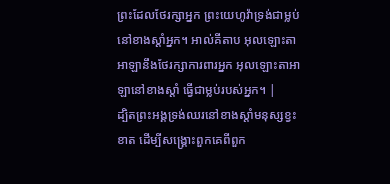ព្រះដែលថែរក្សាអ្នក ព្រះយេហូវ៉ាទ្រង់ជាម្លប់នៅខាងស្តាំអ្នក។ អាល់គីតាប អុលឡោះតាអាឡានឹងថែរក្សាការពារអ្នក អុលឡោះតាអាឡានៅខាងស្តាំ ធ្វើជាម្លប់របស់អ្នក។ |
ដ្បិតព្រះអង្គទ្រង់ឈរនៅខាងស្ដាំមនុស្សខ្វះខាត ដើម្បីសង្គ្រោះពួកគេពីពួក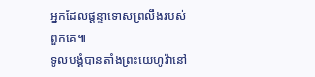អ្នកដែលផ្ដន្ទាទោសព្រលឹងរបស់ពួកគេ៕
ទូលបង្គំបានតាំងព្រះយេហូវ៉ានៅ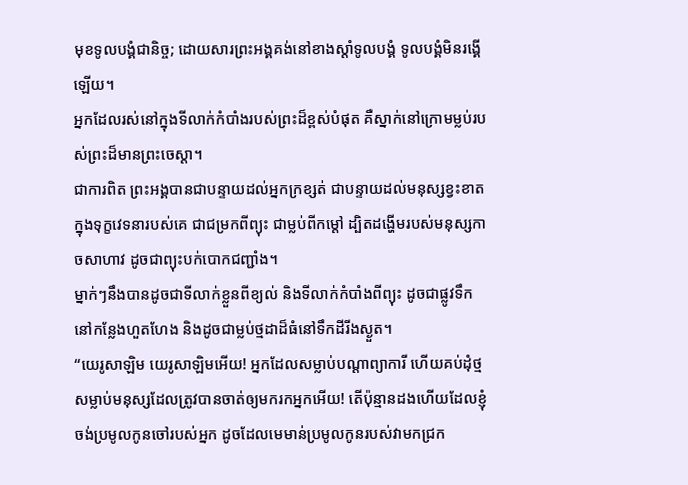មុខទូលបង្គំជានិច្ច; ដោយសារព្រះអង្គគង់នៅខាងស្ដាំទូលបង្គំ ទូលបង្គំមិនរង្គើឡើយ។
អ្នកដែលរស់នៅក្នុងទីលាក់កំបាំងរបស់ព្រះដ៏ខ្ពស់បំផុត គឺស្នាក់នៅក្រោមម្លប់របស់ព្រះដ៏មានព្រះចេស្ដា។
ជាការពិត ព្រះអង្គបានជាបន្ទាយដល់អ្នកក្រខ្សត់ ជាបន្ទាយដល់មនុស្សខ្វះខាតក្នុងទុក្ខវេទនារបស់គេ ជាជម្រកពីព្យុះ ជាម្លប់ពីកម្ដៅ ដ្បិតដង្ហើមរបស់មនុស្សកាចសាហាវ ដូចជាព្យុះបក់បោកជញ្ជាំង។
ម្នាក់ៗនឹងបានដូចជាទីលាក់ខ្លួនពីខ្យល់ និងទីលាក់កំបាំងពីព្យុះ ដូចជាផ្លូវទឹកនៅកន្លែងហួតហែង និងដូចជាម្លប់ថ្មដាដ៏ធំនៅទឹកដីរីងស្ងួត។
“យេរូសាឡិម យេរូសាឡិមអើយ! អ្នកដែលសម្លាប់បណ្ដាព្យាការី ហើយគប់ដុំថ្មសម្លាប់មនុស្សដែលត្រូវបានចាត់ឲ្យមករកអ្នកអើយ! តើប៉ុន្មានដងហើយដែលខ្ញុំចង់ប្រមូលកូនចៅរបស់អ្នក ដូចដែលមេមាន់ប្រមូលកូនរបស់វាមកជ្រក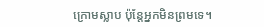ក្រោមស្លាប ប៉ុន្តែអ្នកមិនព្រមទេ។